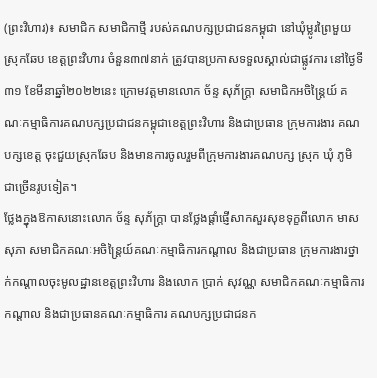(ព្រះវិហារ)៖ សមាជិក សមាជិកាថ្មី របស់គណបក្សប្រជាជនកម្ពុជា នៅឃុំម្លូរព្រៃមួយ ស្រុកឆែប ខេត្តព្រះវិហារ ចំនួន៣៧នាក់ ត្រូវបានប្រកាសទទួលស្គាល់ជាផ្លូវការ នៅថ្ងៃទី៣១ ខែមីនាឆ្នាំ២០២២នេះ ក្រោមវត្តមានលោក ច័ន្ទ សុភ័ក្ត្រា សមាជិកអចិន្ត្រៃយ៍ គណៈកម្មាធិការគណបក្សប្រជាជនកម្ពុជាខេត្តព្រះវិហារ និងជាប្រធាន ក្រុមការងារ គណបក្សខេត្ត ចុះជួយស្រុកឆែប និងមានការចូលរួមពីក្រុមការងារគណបក្ស ស្រុក ឃុំ ភូមិ ជាច្រើនរូបទៀត។
ថ្លែងក្នុងឱកាសនោះលោក ច័ន្ទ សុភ័ក្ត្រា បានថ្លែងផ្តាំផ្ញើសាកសួរសុខទុក្ខពីលោក មាស សុភា សមាជិកគណៈអចិន្ត្រៃយ៍គណៈកម្មាធិការកណ្តាល និងជាប្រធាន ក្រុមការងារថ្នាក់កណ្តាលចុះមូលដ្ឋានខេត្តព្រះវិហារ និងលោក ប្រាក់ សុវណ្ណ សមាជិកគណៈកម្មាធិការកណ្តាល និងជាប្រធានគណៈកម្មាធិការ គណបក្សប្រជាជនក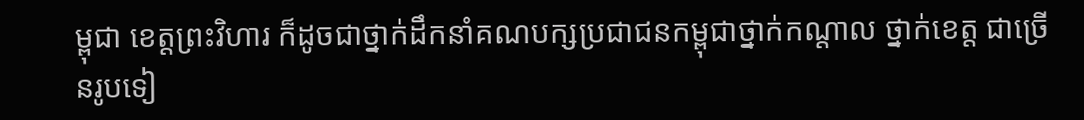ម្ពុជា ខេត្តព្រះវិហារ ក៏ដូចជាថ្នាក់ដឹកនាំគណបក្សប្រជាជនកម្ពុជាថ្នាក់កណ្តាល ថ្នាក់ខេត្ត ជាច្រើនរូបទៀ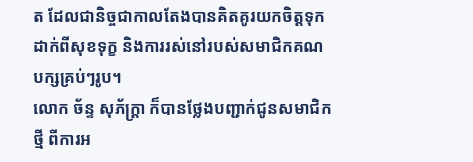ត ដែលជានិច្ចជាកាលតែងបានគិតគូរយកចិត្តទុកដាក់ពីសុខទុក្ខ និងការរស់នៅរបស់សមាជិកគណបក្សគ្រប់ៗរូប។
លោក ច័ន្ទ សុភ័ក្ត្រា ក៏បានថ្លែងបញ្ជាក់ជូនសមាជិកថ្មី ពីការអ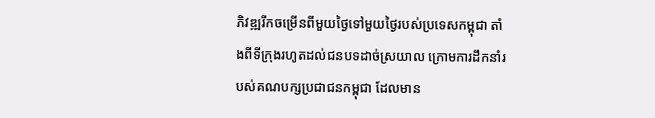ភិវឌ្ឍរីកចម្រើនពីមួយថ្ងៃទៅមួយថ្ងៃរបស់ប្រទេសកម្ពុជា តាំងពីទីក្រុងរហូតដល់ជនបទដាច់ស្រយាល ក្រោមការដឹកនាំរបស់គណបក្សប្រជាជនកម្ពុជា ដែលមាន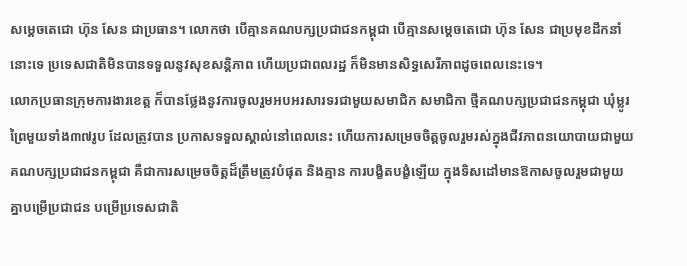សម្តេចតេជោ ហ៊ុន សែន ជាប្រធាន។ លោកថា បើគ្មានគណបក្សប្រជាជនកម្ពុជា បើគ្មានសម្តេចតេជោ ហ៊ុន សែន ជាប្រមុខដឹកនាំនោះទេ ប្រទេសជាតិមិនបានទទួលនូវសុខសន្តិភាព ហើយប្រជាពលរដ្ឋ ក៏មិនមានសិទ្ធសេរីភាពដូចពេលនេះទេ។
លោកប្រធានក្រុមការងារខេត្ត ក៏បានថ្លែងនូវការចូលរួមអបអរសារទរជាមួយសមាជិក សមាជិកា ថ្មីគណបក្សប្រជាជនកម្ពុជា ឃុំម្លូរព្រៃមួយទាំង៣៧រូប ដែលត្រូវបាន ប្រកាសទទួលស្គាល់នៅពេលនេះ ហើយការសម្រេចចិត្តចូលរួមរស់ក្នុងជីវភាពនយោបាយជាមួយគណបក្សប្រជាជនកម្ពុជា គឺជាការសម្រេចចិត្តដ៏ត្រឹមត្រូវបំផុត និងគ្មាន ការបង្ខិតបង្ខំឡើយ ក្នុងទិសដៅមានឱកាសចូលរួមជាមួយគ្នាបម្រើប្រជាជន បម្រើប្រទេសជាតិ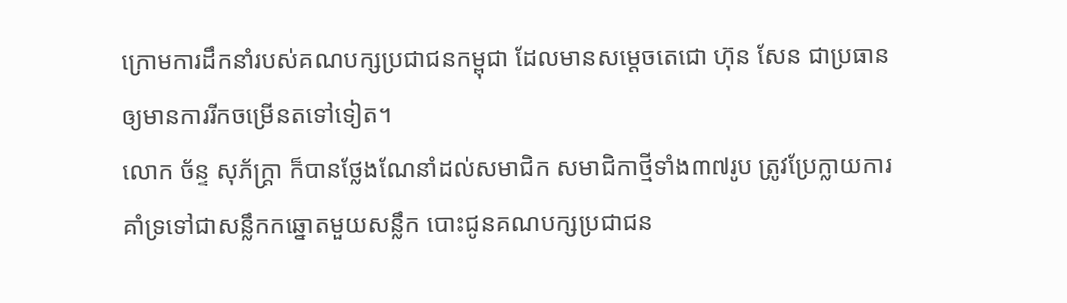ក្រោមការដឹកនាំរបស់គណបក្សប្រជាជនកម្ពុជា ដែលមានសម្តេចតេជោ ហ៊ុន សែន ជាប្រធាន ឲ្យមានការរីកចម្រើនតទៅទៀត។
លោក ច័ន្ទ សុភ័ក្ត្រា ក៏បានថ្លែងណែនាំដល់សមាជិក សមាជិកាថ្មីទាំង៣៧រូប ត្រូវប្រែក្លាយការគាំទ្រទៅជាសន្លឹកកឆ្នោតមួយសន្លឹក បោះជូនគណបក្សប្រជាជន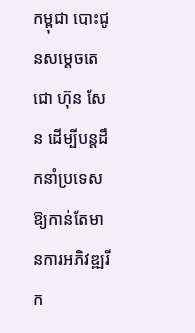កម្ពុជា បោះជូនសម្តេចតេជោ ហ៊ុន សែន ដើម្បីបន្តដឹកនាំប្រទេសឱ្យកាន់តែមានការអភិវឌ្ឍរីក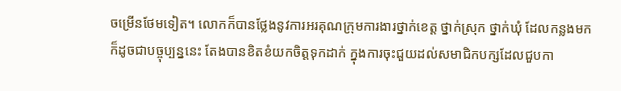ចម្រើនថែមទៀត។ លោកក៏បានថ្លែងនូវការអរគុណក្រុមការងារថ្នាក់ខេត្ត ថ្នាក់ស្រុក ថ្នាក់ឃុំ ដែលកន្លងមកក៏ដូចជាបច្ចុប្បន្ននេះ តែងបានខិតខំយកចិត្តទុកដាក់ ក្នុងការចុះជួយដល់សមាជិកបក្សដែលជួបកា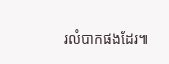រលំបាកផងដែរ៕